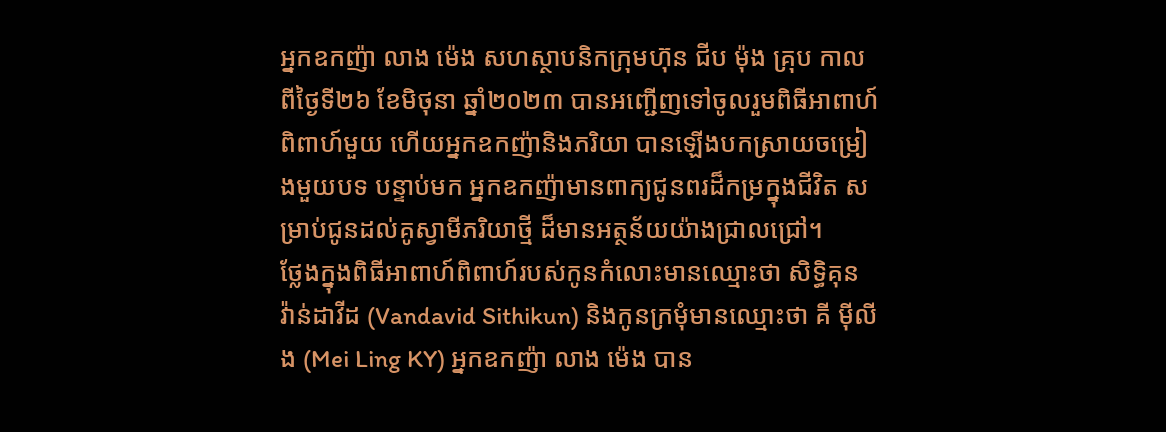អ្នកឧកញ៉ា លាង ម៉េង សហស្ថាបនិកក្រុមហ៊ុន ជីប ម៉ុង គ្រុប កាលពីថ្ងៃទី២៦ ខែមិថុនា ឆ្នាំ២០២៣ បានអញ្ជើញទៅចូលរួមពិធីអាពាហ៍ពិពាហ៍មួយ ហើយអ្នកឧកញ៉ានិងភរិយា បានឡើងបកស្រាយចម្រៀងមួយបទ បន្ទាប់មក អ្នកឧកញ៉ាមានពាក្យជូនពរដ៏កម្រក្នុងជីវិត សម្រាប់ជូនដល់គូស្វាមីភរិយាថ្មី ដ៏មានអត្ថន័យយ៉ាងជ្រាលជ្រៅ។
ថ្លែងក្នុងពិធីអាពាហ៍ពិពាហ៍របស់កូនកំលោះមានឈ្មោះថា សិទ្ធិគុន វ៉ាន់ដាវីដ (Vandavid Sithikun) និងកូនក្រមុំមានឈ្មោះថា គី ម៉ីលីង (Mei Ling KY) អ្នកឧកញ៉ា លាង ម៉េង បាន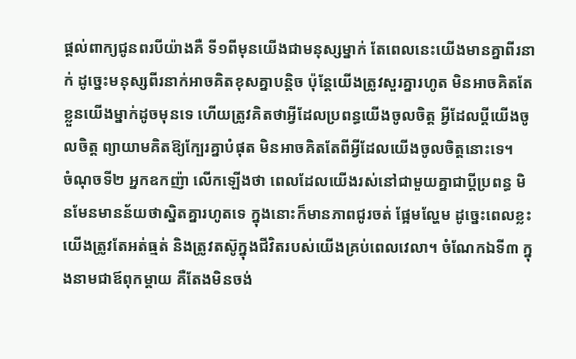ផ្តល់ពាក្យជូនពរបីយ៉ាងគឺ ទី១ពីមុនយើងជាមនុស្សម្នាក់ តែពេលនេះយើងមានគ្នាពីរនាក់ ដូច្នេះមនុស្សពីរនាក់អាចគិតខុសគ្នាបន្តិច ប៉ុន្តែយើងត្រូវសួរគ្នារហូត មិនអាចគិតតែខ្លួនយើងម្នាក់ដូចមុនទេ ហើយត្រូវគិតថាអ្វីដែលប្រពន្ធយើងចូលចិត្ត អ្វីដែលប្តីយើងចូលចិត្ត ព្យាយាមគិតឱ្យក្បែរគ្នាបំផុត មិនអាចគិតតែពីអ្វីដែលយើងចូលចិត្តនោះទេ។
ចំណុចទី២ អ្នកឧកញ៉ា លើកឡើងថា ពេលដែលយើងរស់នៅជាមួយគ្នាជាប្តីប្រពន្ធ មិនមែនមានន័យថាស្និតគ្នារហូតទេ ក្នុងនោះក៏មានភាពជូរចត់ ផ្អែមល្ហែម ដូច្នេះពេលខ្លះយើងត្រូវតែអត់ធ្មត់ និងត្រូវតស៊ូក្នុងជីវិតរបស់យើងគ្រប់ពេលវេលា។ ចំណែកឯទី៣ ក្នុងនាមជាឪពុកម្តាយ គឺតែងមិនចង់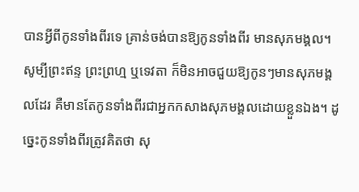បានអ្វីពីកូនទាំងពីរទេ គ្រាន់ចង់បានឱ្យកូនទាំងពីរ មានសុភមង្គល។ សូម្បីព្រះឥន្ទ ព្រះព្រហ្ម ឬទេវតា ក៏មិនអាចជួយឱ្យកូនៗមានសុភមង្គលដែរ គឺមានតែកូនទាំងពីរជាអ្នកកសាងសុភមង្គលដោយខ្លួនឯង។ ដូច្នេះកូនទាំងពីរត្រូវគិតថា សុ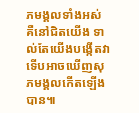ភមង្គលទាំងអស់ គឺនៅជិតយើង ទាល់តែយើងបង្កើតវា ទើបអាចឃើញសុភមង្គលកើតឡើងបាន៕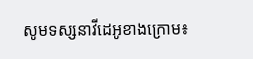សូមទស្សនាវីដេអូខាងក្រោម៖